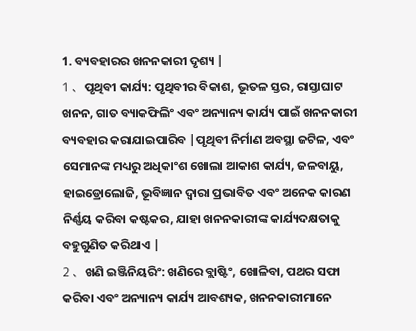1. ବ୍ୟବହାରର ଖନନକାରୀ ଦୃଶ୍ୟ |
1 、ପୃଥିବୀ କାର୍ଯ୍ୟ: ପୃଥିବୀର ବିକାଶ, ଭୂତଳ ସ୍ତର, ରାସ୍ତାଘାଟ ଖନନ, ଗାତ ବ୍ୟାକଫିଲିଂ ଏବଂ ଅନ୍ୟାନ୍ୟ କାର୍ଯ୍ୟ ପାଇଁ ଖନନକାରୀ ବ୍ୟବହାର କରାଯାଇପାରିବ |ପୃଥିବୀ ନିର୍ମାଣ ଅବସ୍ଥା ଜଟିଳ, ଏବଂ ସେମାନଙ୍କ ମଧ୍ୟରୁ ଅଧିକାଂଶ ଖୋଲା ଆକାଶ କାର୍ଯ୍ୟ, ଜଳବାୟୁ, ହାଇଡ୍ରୋଲୋଜି, ଭୂବିଜ୍ଞାନ ଦ୍ୱାରା ପ୍ରଭାବିତ ଏବଂ ଅନେକ କାରଣ ନିର୍ଣ୍ଣୟ କରିବା କଷ୍ଟକର, ଯାହା ଖନନକାରୀଙ୍କ କାର୍ଯ୍ୟଦକ୍ଷତାକୁ ବହୁଗୁଣିତ କରିଥାଏ |
2 、ଖଣି ଇଞ୍ଜିନିୟରିଂ: ଖଣିରେ ବ୍ଲାଷ୍ଟିଂ, ଖୋଳିବା, ପଥର ସଫା କରିବା ଏବଂ ଅନ୍ୟାନ୍ୟ କାର୍ଯ୍ୟ ଆବଶ୍ୟକ, ଖନନକାରୀମାନେ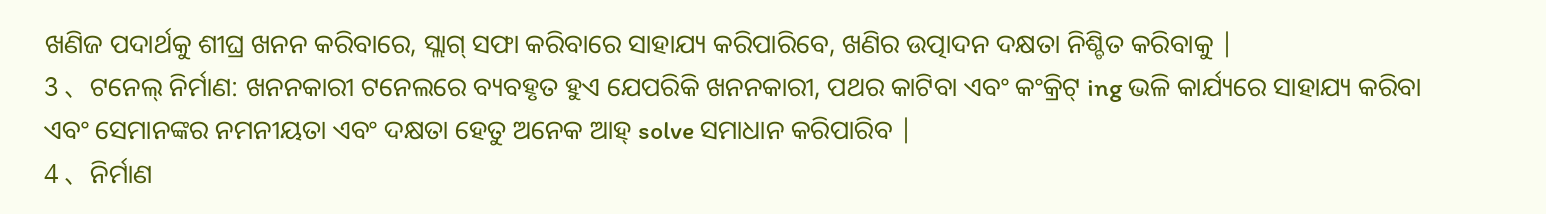ଖଣିଜ ପଦାର୍ଥକୁ ଶୀଘ୍ର ଖନନ କରିବାରେ, ସ୍ଲାଗ୍ ସଫା କରିବାରେ ସାହାଯ୍ୟ କରିପାରିବେ, ଖଣିର ଉତ୍ପାଦନ ଦକ୍ଷତା ନିଶ୍ଚିତ କରିବାକୁ |
3 、ଟନେଲ୍ ନିର୍ମାଣ: ଖନନକାରୀ ଟନେଲରେ ବ୍ୟବହୃତ ହୁଏ ଯେପରିକି ଖନନକାରୀ, ପଥର କାଟିବା ଏବଂ କଂକ୍ରିଟ୍ ing ଭଳି କାର୍ଯ୍ୟରେ ସାହାଯ୍ୟ କରିବା ଏବଂ ସେମାନଙ୍କର ନମନୀୟତା ଏବଂ ଦକ୍ଷତା ହେତୁ ଅନେକ ଆହ୍ solve ସମାଧାନ କରିପାରିବ |
4 、ନିର୍ମାଣ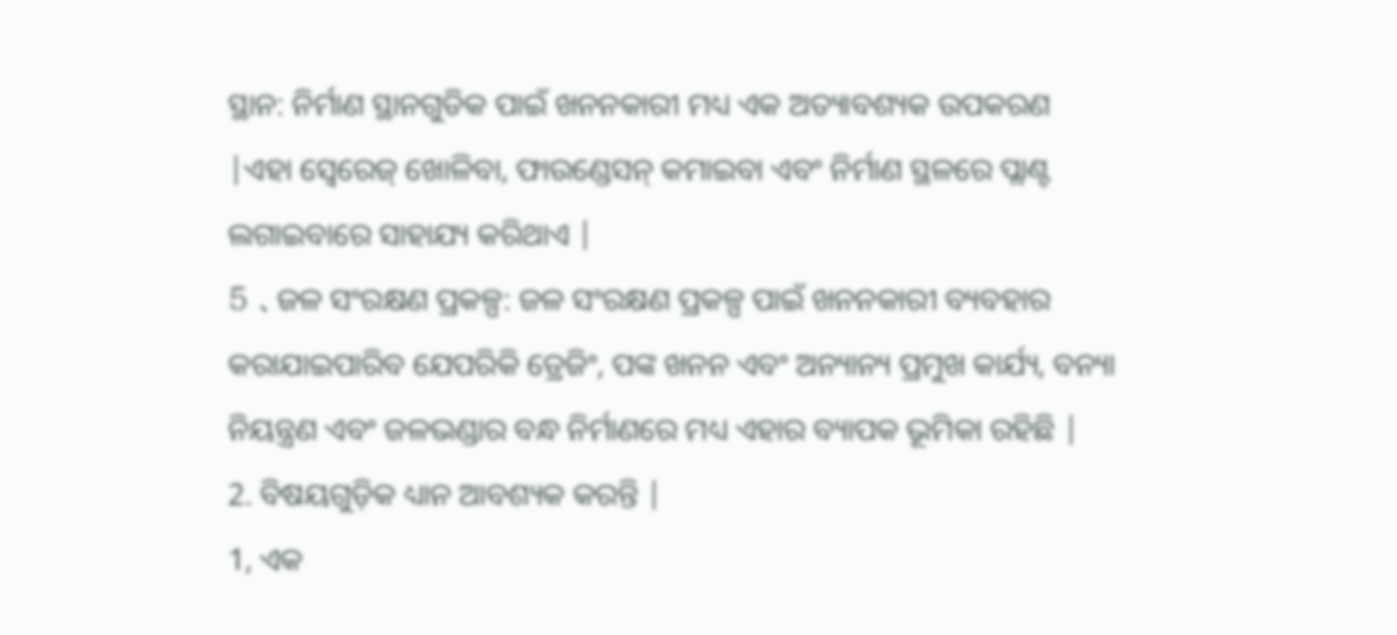ସ୍ଥାନ: ନିର୍ମାଣ ସ୍ଥାନଗୁଡିକ ପାଇଁ ଖନନକାରୀ ମଧ୍ୟ ଏକ ଅତ୍ୟାବଶ୍ୟକ ଉପକରଣ |ଏହା ସ୍ବେରେଜ୍ ଖୋଳିବା, ଫାଉଣ୍ଡେସନ୍ କମାଇବା ଏବଂ ନିର୍ମାଣ ସ୍ଥଳରେ ପ୍ଲାଣ୍ଟ ଲଗାଇବାରେ ସାହାଯ୍ୟ କରିଥାଏ |
5 、ଜଳ ସଂରକ୍ଷଣ ପ୍ରକଳ୍ପ: ଜଳ ସଂରକ୍ଷଣ ପ୍ରକଳ୍ପ ପାଇଁ ଖନନକାରୀ ବ୍ୟବହାର କରାଯାଇପାରିବ ଯେପରିକି ଡ୍ରେଜିଂ, ପଙ୍କ ଖନନ ଏବଂ ଅନ୍ୟାନ୍ୟ ପ୍ରମୁଖ କାର୍ଯ୍ୟ, ବନ୍ୟା ନିୟନ୍ତ୍ରଣ ଏବଂ ଜଳଭଣ୍ଡାର ବନ୍ଧ ନିର୍ମାଣରେ ମଧ୍ୟ ଏହାର ବ୍ୟାପକ ଭୂମିକା ରହିଛି |
2. ବିଷୟଗୁଡ଼ିକ ଧ୍ୟାନ ଆବଶ୍ୟକ କରନ୍ତି |
1, ଏକ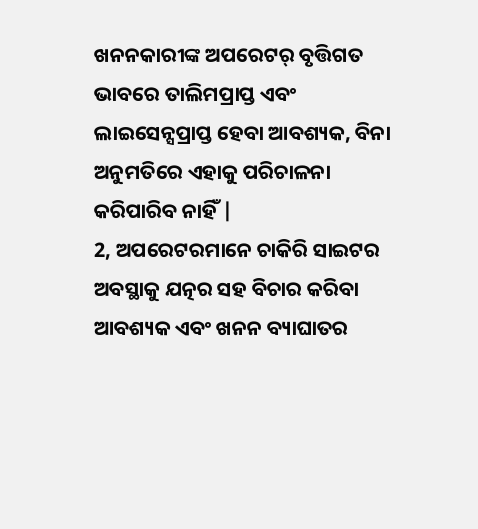ଖନନକାରୀଙ୍କ ଅପରେଟର୍ ବୃତ୍ତିଗତ ଭାବରେ ତାଲିମପ୍ରାପ୍ତ ଏବଂ ଲାଇସେନ୍ସପ୍ରାପ୍ତ ହେବା ଆବଶ୍ୟକ, ବିନା ଅନୁମତିରେ ଏହାକୁ ପରିଚାଳନା କରିପାରିବ ନାହିଁ |
2, ଅପରେଟରମାନେ ଚାକିରି ସାଇଟର ଅବସ୍ଥାକୁ ଯତ୍ନର ସହ ବିଚାର କରିବା ଆବଶ୍ୟକ ଏବଂ ଖନନ ବ୍ୟାଘାତର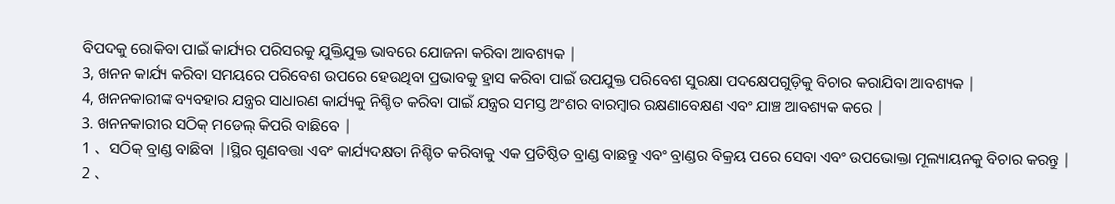ବିପଦକୁ ରୋକିବା ପାଇଁ କାର୍ଯ୍ୟର ପରିସରକୁ ଯୁକ୍ତିଯୁକ୍ତ ଭାବରେ ଯୋଜନା କରିବା ଆବଶ୍ୟକ |
3, ଖନନ କାର୍ଯ୍ୟ କରିବା ସମୟରେ ପରିବେଶ ଉପରେ ହେଉଥିବା ପ୍ରଭାବକୁ ହ୍ରାସ କରିବା ପାଇଁ ଉପଯୁକ୍ତ ପରିବେଶ ସୁରକ୍ଷା ପଦକ୍ଷେପଗୁଡ଼ିକୁ ବିଚାର କରାଯିବା ଆବଶ୍ୟକ |
4, ଖନନକାରୀଙ୍କ ବ୍ୟବହାର ଯନ୍ତ୍ରର ସାଧାରଣ କାର୍ଯ୍ୟକୁ ନିଶ୍ଚିତ କରିବା ପାଇଁ ଯନ୍ତ୍ରର ସମସ୍ତ ଅଂଶର ବାରମ୍ବାର ରକ୍ଷଣାବେକ୍ଷଣ ଏବଂ ଯାଞ୍ଚ ଆବଶ୍ୟକ କରେ |
3. ଖନନକାରୀର ସଠିକ୍ ମଡେଲ୍ କିପରି ବାଛିବେ |
1 、ସଠିକ୍ ବ୍ରାଣ୍ଡ ବାଛିବା |।ସ୍ଥିର ଗୁଣବତ୍ତା ଏବଂ କାର୍ଯ୍ୟଦକ୍ଷତା ନିଶ୍ଚିତ କରିବାକୁ ଏକ ପ୍ରତିଷ୍ଠିତ ବ୍ରାଣ୍ଡ ବାଛନ୍ତୁ ଏବଂ ବ୍ରାଣ୍ଡର ବିକ୍ରୟ ପରେ ସେବା ଏବଂ ଉପଭୋକ୍ତା ମୂଲ୍ୟାୟନକୁ ବିଚାର କରନ୍ତୁ |
2 、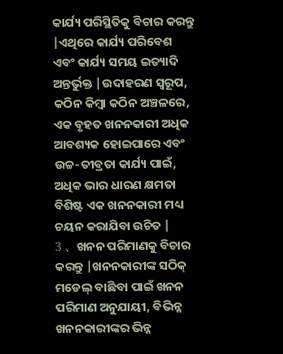କାର୍ଯ୍ୟ ପରିସ୍ଥିତିକୁ ବିଚାର କରନ୍ତୁ |ଏଥିରେ କାର୍ଯ୍ୟ ପରିବେଶ ଏବଂ କାର୍ଯ୍ୟ ସମୟ ଇତ୍ୟାଦି ଅନ୍ତର୍ଭୁକ୍ତ |ଉଦାହରଣ ସ୍ୱରୂପ, କଠିନ କିମ୍ବା କଠିନ ଅଞ୍ଚଳରେ, ଏକ ବୃହତ ଖନନକାରୀ ଅଧିକ ଆବଶ୍ୟକ ହୋଇପାରେ ଏବଂ ଉଚ୍ଚ-ତୀବ୍ରତା କାର୍ଯ୍ୟ ପାଇଁ, ଅଧିକ ଭାର ଧାରଣ କ୍ଷମତା ବିଶିଷ୍ଟ ଏକ ଖନନକାରୀ ମଧ୍ୟ ଚୟନ କରାଯିବା ଉଚିତ |
3 、ଖନନ ପରିମାଣକୁ ବିଚାର କରନ୍ତୁ |ଖନନକାରୀଙ୍କ ସଠିକ୍ ମଡେଲ୍ ବାଛିବା ପାଇଁ ଖନନ ପରିମାଣ ଅନୁଯାୟୀ, ବିଭିନ୍ନ ଖନନକାରୀଙ୍କର ଭିନ୍ନ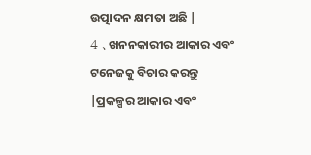ଉତ୍ପାଦନ କ୍ଷମତା ଅଛି |
4 、ଖନନକାରୀର ଆକାର ଏବଂ ଟନେଜକୁ ବିଚାର କରନ୍ତୁ |ପ୍ରକଳ୍ପର ଆକାର ଏବଂ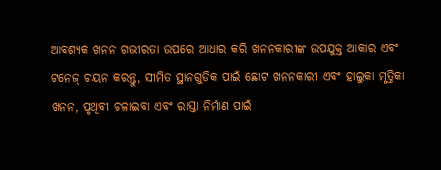ଆବଶ୍ୟକ ଖନନ ଗଭୀରତା ଉପରେ ଆଧାର କରି ଖନନକାରୀଙ୍କ ଉପଯୁକ୍ତ ଆକାର ଏବଂ ଟନେଜ୍ ଚୟନ କରନ୍ତୁ, ସୀମିତ ସ୍ଥାନଗୁଡିକ ପାଇଁ ଛୋଟ ଖନନକାରୀ ଏବଂ ହାଲୁକା ମୃତ୍ତିକା ଖନନ, ପୃଥିବୀ ଚଳାଇବା ଏବଂ ରାସ୍ତା ନିର୍ମାଣ ପାଇଁ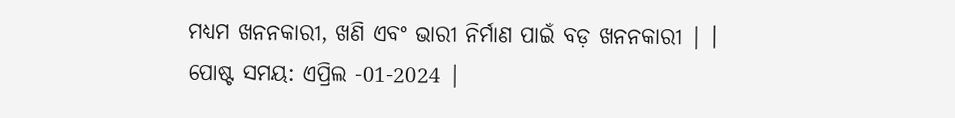ମଧ୍ୟମ ଖନନକାରୀ, ଖଣି ଏବଂ ଭାରୀ ନିର୍ମାଣ ପାଇଁ ବଡ଼ ଖନନକାରୀ | ।
ପୋଷ୍ଟ ସମୟ: ଏପ୍ରିଲ -01-2024 |